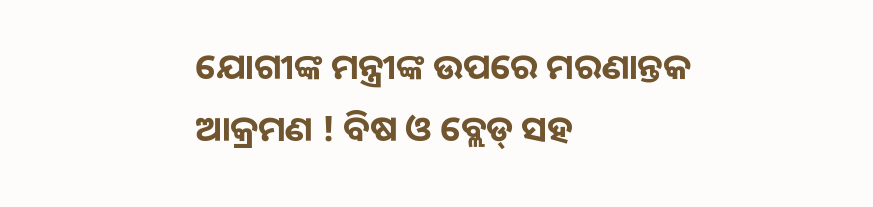ଯୋଗୀଙ୍କ ମନ୍ତ୍ରୀଙ୍କ ଉପରେ ମରଣାନ୍ତକ ଆକ୍ରମଣ ! ବିଷ ଓ ବ୍ଲେଡ୍ ସହ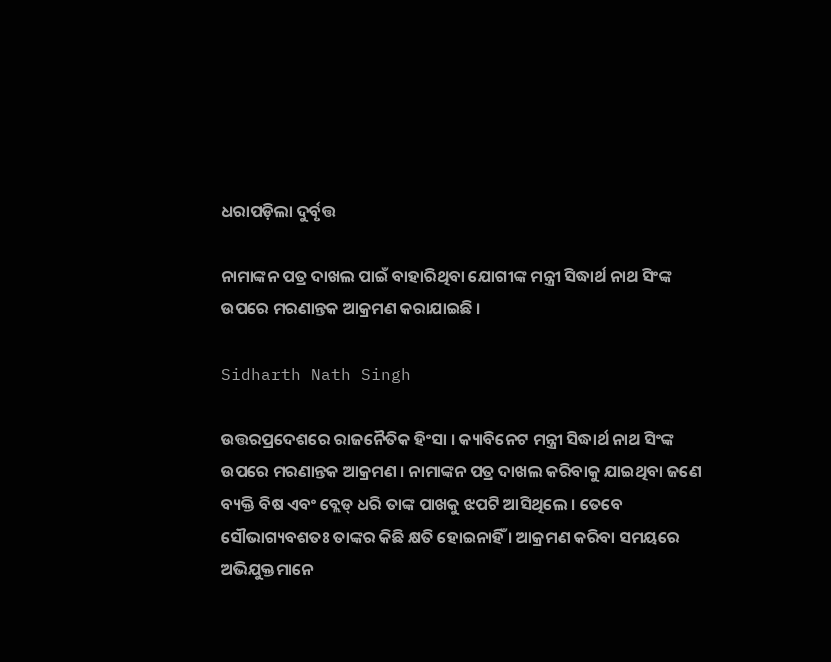ଧରାପଡ଼ିଲା ଦୁର୍ବୃତ୍ତ

ନାମାଙ୍କନ ପତ୍ର ଦାଖଲ ପାଇଁ ବାହାରିଥିବା ଯୋଗୀଙ୍କ ମନ୍ତ୍ରୀ ସିଦ୍ଧାର୍ଥ ନାଥ ସିଂଙ୍କ ଉପରେ ମରଣାନ୍ତକ ଆକ୍ରମଣ କରାଯାଇଛି ।

Sidharth Nath Singh

ଉତ୍ତରପ୍ରଦେଶରେ ରାଜନୈତିକ ହିଂସା । କ୍ୟାବିନେଟ ମନ୍ତ୍ରୀ ସିଦ୍ଧାର୍ଥ ନାଥ ସିଂଙ୍କ ଉପରେ ମରଣାନ୍ତକ ଆକ୍ରମଣ । ନାମାଙ୍କନ ପତ୍ର ଦାଖଲ କରିବାକୁ ଯାଇଥିବା ଜଣେ ବ୍ୟକ୍ତି ବିଷ ଏବଂ ବ୍ଲେଡ୍ ଧରି ତାଙ୍କ ପାଖକୁ ଝପଟି ଆସିଥିଲେ । ତେବେ ସୌଭାଗ୍ୟବଶତଃ ତାଙ୍କର କିଛି କ୍ଷତି ହୋଇନାହିଁ । ଆକ୍ରମଣ କରିବା ସମୟରେ ଅଭିଯୁକ୍ତମାନେ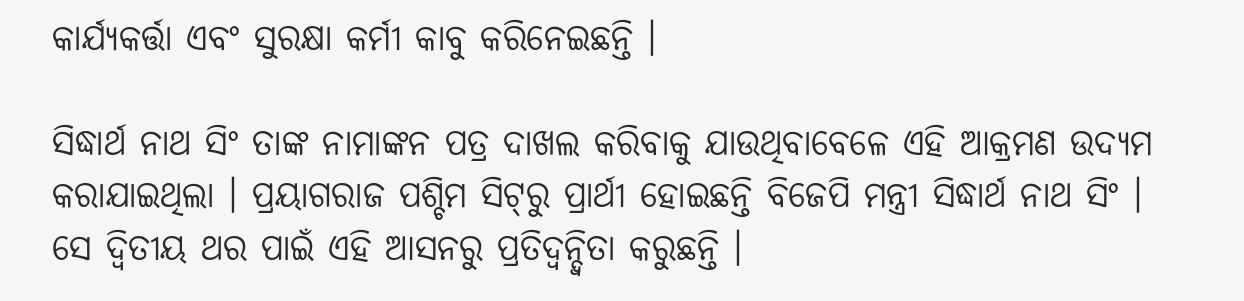କାର୍ଯ୍ୟକର୍ତ୍ତା ଏବଂ ସୁରକ୍ଷା କର୍ମୀ କାବୁ କରିନେଇଛନ୍ତି ।

ସିଦ୍ଧାର୍ଥ ନାଥ ସିଂ ତାଙ୍କ ନାମାଙ୍କନ ପତ୍ର ଦାଖଲ କରିବାକୁ ଯାଉଥିବାବେଳେ ଏହି ଆକ୍ରମଣ ଉଦ୍ୟମ କରାଯାଇଥିଲା । ପ୍ରୟାଗରାଜ ପଶ୍ଚିମ ସିଟ୍‌ରୁ ପ୍ରାର୍ଥୀ ହୋଇଛନ୍ତି ବିଜେପି ମନ୍ତ୍ରୀ ସିଦ୍ଧାର୍ଥ ନାଥ ସିଂ । ସେ ଦ୍ୱିତୀୟ ଥର ପାଇଁ ଏହି ଆସନରୁ ପ୍ରତିଦ୍ୱନ୍ଦ୍ୱିତା କରୁଛନ୍ତି ।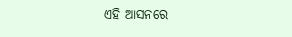ଏହି ଆସନରେ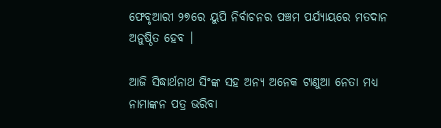ଫେବୃଆରୀ ୨୭ରେ ୟୁପି ନିର୍ବାଚନର ପଞ୍ଚମ ପର୍ଯ୍ୟାୟରେ ମତଦାନ ଅନୁଷ୍ଠିତ ହେବ ।

ଆଜି ସିଦ୍ଧାର୍ଥନାଥ ସିଂଙ୍କ ସହ ଅନ୍ୟ ଅନେକ ଟାଣୁଆ ନେତା ମଧ୍ୟ ନାମାଙ୍କନ ପତ୍ର ଭରିବା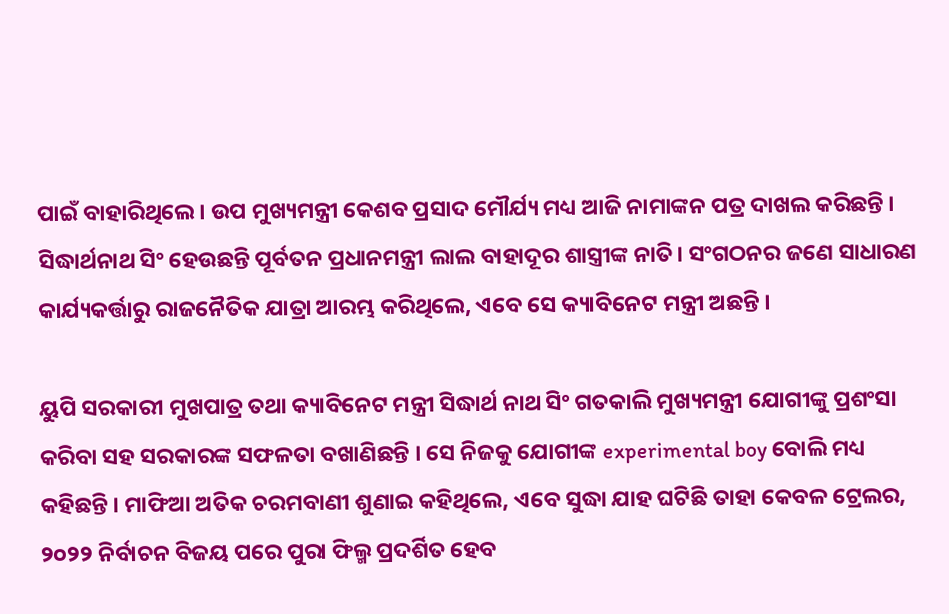ପାଇଁ ବାହାରିଥିଲେ । ଉପ ମୁଖ୍ୟମନ୍ତ୍ରୀ କେଶବ ପ୍ରସାଦ ମୌର୍ଯ୍ୟ ମଧ୍ୟ ଆଜି ନାମାଙ୍କନ ପତ୍ର ଦାଖଲ କରିଛନ୍ତି । ସିଦ୍ଧାର୍ଥନାଥ ସିଂ ହେଉଛନ୍ତି ପୂର୍ବତନ ପ୍ରଧାନମନ୍ତ୍ରୀ ଲାଲ ବାହାଦୂର ଶାସ୍ତ୍ରୀଙ୍କ ନାତି। ସଂଗଠନର ଜଣେ ସାଧାରଣ କାର୍ଯ୍ୟକର୍ତ୍ତାରୁ ରାଜନୈତିକ ଯାତ୍ରା ଆରମ୍ଭ କରିଥିଲେ, ଏବେ ସେ କ୍ୟାବିନେଟ ମନ୍ତ୍ରୀ ଅଛନ୍ତି ।

ୟୁପି ସରକାରୀ ମୁଖପାତ୍ର ତଥା କ୍ୟାବିନେଟ ମନ୍ତ୍ରୀ ସିଦ୍ଧାର୍ଥ ନାଥ ସିଂ ଗତକାଲି ମୁଖ୍ୟମନ୍ତ୍ରୀ ଯୋଗୀଙ୍କୁ ପ୍ରଶଂସା କରିବା ସହ ସରକାରଙ୍କ ସଫଳତା ବଖାଣିଛନ୍ତି । ସେ ନିଜକୁ ଯୋଗୀଙ୍କ experimental boy ବୋଲି ମଧ୍ୟ କହିଛନ୍ତି । ମାଫିଆ ଅତିକ ଚରମବାଣୀ ଶୁଣାଇ କହିଥିଲେ, ଏବେ ସୁଦ୍ଧା ଯାହ ଘଟିଛି ତାହା କେବଳ ଟ୍ରେଲର, ୨୦୨୨ ନିର୍ବାଚନ ବିଜୟ ପରେ ପୁରା ଫିଲ୍ମ ପ୍ରଦର୍ଶିତ ହେବ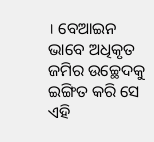। ବେଆଇନ ଭାବେ ଅଧିକୃତ ଜମିର ଉଚ୍ଛେଦକୁ ଇଙ୍ଗିତ କରି ସେ ଏହି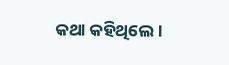କଥା କହିଥିଲେ ।